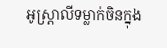អូស្ត្រាលីទម្លាក់ចិនក្នុង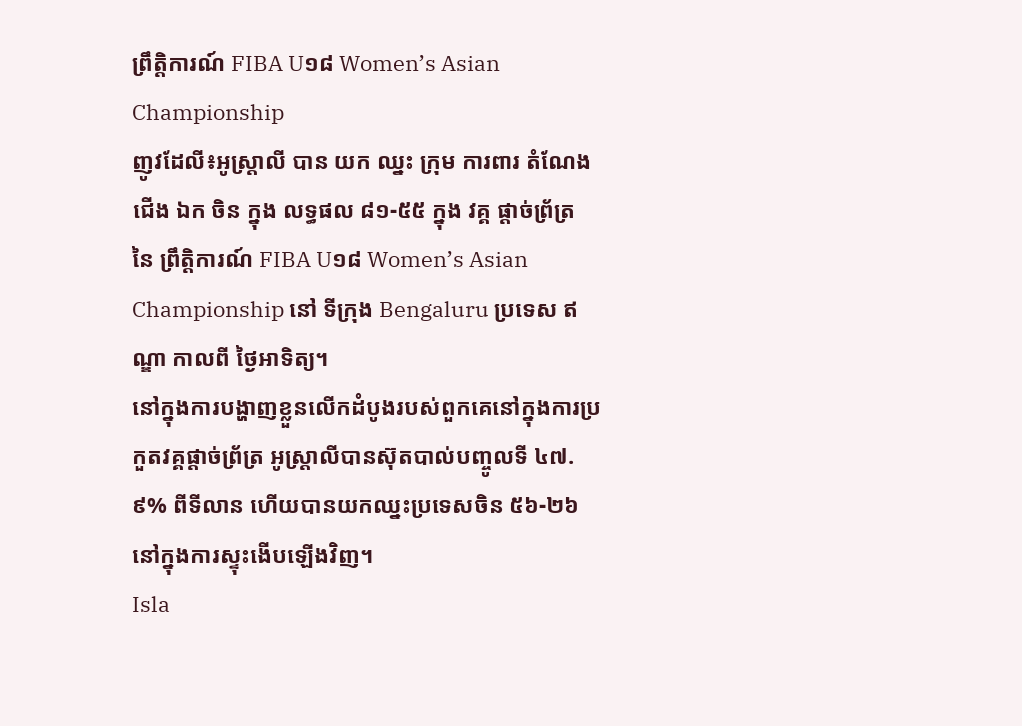ព្រឹត្តិការណ៍ FIBA U១៨ Women’s Asian Championship
ញូវដែលី៖អូស្ត្រាលី បាន យក ឈ្នះ ក្រុម ការពារ តំណែង ជើង ឯក ចិន ក្នុង លទ្ធផល ៨១-៥៥ ក្នុង វគ្គ ផ្តាច់ព្រ័ត្រ នៃ ព្រឹត្តិការណ៍ FIBA U១៨ Women’s Asian Championship នៅ ទីក្រុង Bengaluru ប្រទេស ឥណ្ឌា កាលពី ថ្ងៃអាទិត្យ។
នៅក្នុងការបង្ហាញខ្លួនលើកដំបូងរបស់ពួកគេនៅក្នុងការប្រកួតវគ្គផ្តាច់ព្រ័ត្រ អូស្ត្រាលីបានស៊ុតបាល់បញ្ចូលទី ៤៧.៩% ពីទីលាន ហើយបានយកឈ្នះប្រទេសចិន ៥៦-២៦ នៅក្នុងការស្ទុះងើបឡើងវិញ។
Isla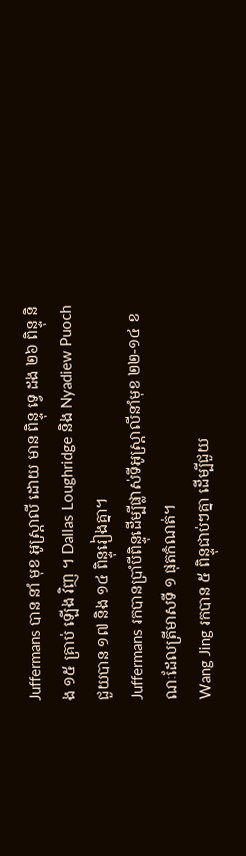Juffermans បាន នាំ មុខ អូស្ត្រាលី ដោយ មាន ពិន្ទុ ទ្វេ ដង ២៦ ពិន្ទុ និង ១៥ គ្រាប់ ឡើង វិញ ។ Dallas Loughridge និង Nyadiew Puoch ជួយបាន ១៧ និង ១៤ ពិន្ទុរៀងគ្នា។
Juffermans រកបានប្រាំបីពិន្ទុដើម្បីផ្លាស់ទីអូស្ត្រាលីនាំមុខ ២២-១៤ ខណៈដែលត្រីមាសទី ១ ផុតកំណត់។
Wang Jing រកបាន ៥ ពិន្ទុជាប់ៗគ្នា ដើម្បីជួយ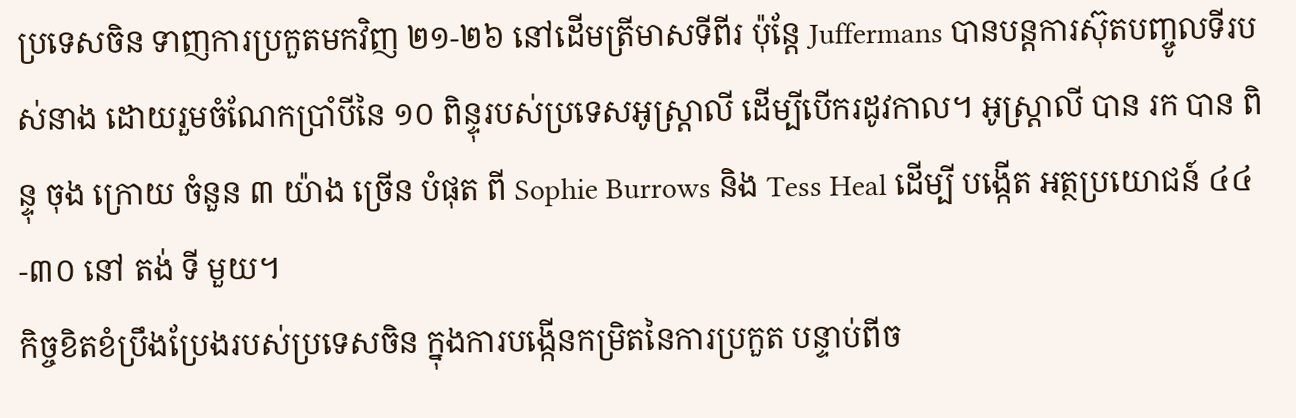ប្រទេសចិន ទាញការប្រកួតមកវិញ ២១-២៦ នៅដើមត្រីមាសទីពីរ ប៉ុន្តែ Juffermans បានបន្តការស៊ុតបញ្ចូលទីរបស់នាង ដោយរួមចំណែកប្រាំបីនៃ ១០ ពិន្ទុរបស់ប្រទេសអូស្ត្រាលី ដើម្បីបើករដូវកាល។ អូស្ត្រាលី បាន រក បាន ពិន្ទុ ចុង ក្រោយ ចំនួន ៣ យ៉ាង ច្រើន បំផុត ពី Sophie Burrows និង Tess Heal ដើម្បី បង្កើត អត្ថប្រយោជន៍ ៤៤-៣០ នៅ តង់ ទី មួយ។
កិច្ចខិតខំប្រឹងប្រែងរបស់ប្រទេសចិន ក្នុងការបង្កើនកម្រិតនៃការប្រកួត បន្ទាប់ពីច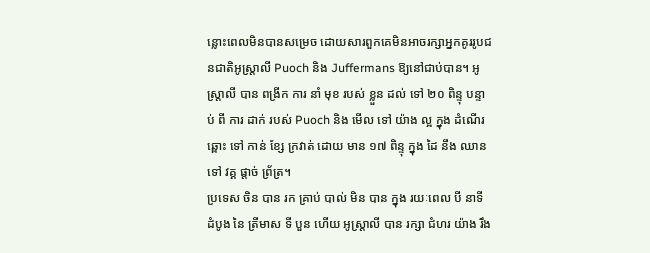ន្លោះពេលមិនបានសម្រេច ដោយសារពួកគេមិនអាចរក្សាអ្នកគូររូបជនជាតិអូស្ត្រាលី Puoch និង Juffermans ឱ្យនៅជាប់បាន។ អូស្ត្រាលី បាន ពង្រីក ការ នាំ មុខ របស់ ខ្លួន ដល់ ទៅ ២០ ពិន្ទុ បន្ទាប់ ពី ការ ដាក់ របស់ Puoch និង មើល ទៅ យ៉ាង ល្អ ក្នុង ដំណើរ ឆ្ពោះ ទៅ កាន់ ខ្សែ ក្រវាត់ ដោយ មាន ១៧ ពិន្ទុ ក្នុង ដៃ នឹង ឈាន ទៅ វគ្គ ផ្តាច់ ព្រ័ត្រ។
ប្រទេស ចិន បាន រក គ្រាប់ បាល់ មិន បាន ក្នុង រយៈពេល បី នាទី ដំបូង នៃ ត្រីមាស ទី បួន ហើយ អូស្ត្រាលី បាន រក្សា ជំហរ យ៉ាង រឹង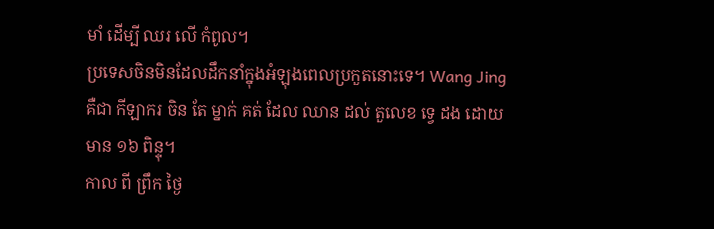មាំ ដើម្បី ឈរ លើ កំពូល។
ប្រទេសចិនមិនដែលដឹកនាំក្នុងអំឡុងពេលប្រកួតនោះទេ។ Wang Jing គឺជា កីឡាករ ចិន តែ ម្នាក់ គត់ ដែល ឈាន ដល់ តួលេខ ទ្វេ ដង ដោយ មាន ១៦ ពិន្ទុ។
កាល ពី ព្រឹក ថ្ងៃ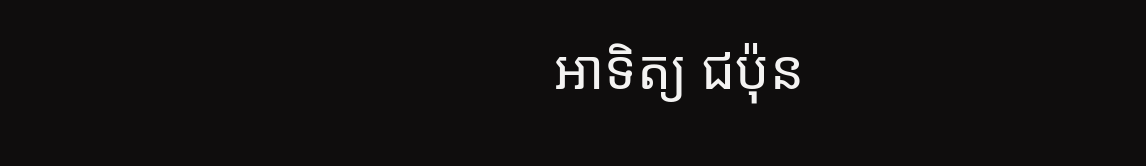អាទិត្យ ជប៉ុន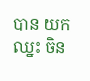បាន យក ឈ្នះ ចិន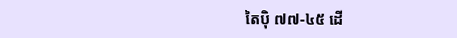តៃប៉ិ ៧៧-៤៥ ដើ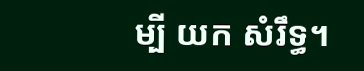ម្បី យក សំរឹទ្ធ។